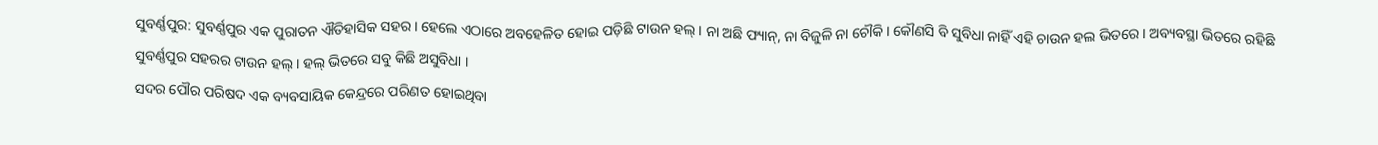ସୁବର୍ଣ୍ଣପୁର: ସୁବର୍ଣ୍ଣପୁର ଏକ ପୁରାତନ ଐତିହାସିକ ସହର । ହେଲେ ଏଠାରେ ଅବହେଳିତ ହୋଇ ପଡ଼ିଛି ଟାଉନ ହଲ୍ । ନା ଅଛି ଫ୍ୟାନ୍, ନା ବିଜୁଳି ନା ଚୌକି । କୌଣସି ବି ସୁବିଧା ନାହିଁ ଏହି ଚାଉନ ହଲ ଭିତରେ । ଅବ୍ୟବସ୍ଥା ଭିତରେ ରହିଛି ସୁବର୍ଣ୍ଣପୁର ସହରର ଟାଉନ ହଲ୍ । ହଲ୍ ଭିତରେ ସବୁ କିଛି ଅସୁବିଧା ।
ସଦର ପୌର ପରିଷଦ ଏକ ବ୍ୟବସାୟିକ କେନ୍ଦ୍ରରେ ପରିଣତ ହୋଇଥିବା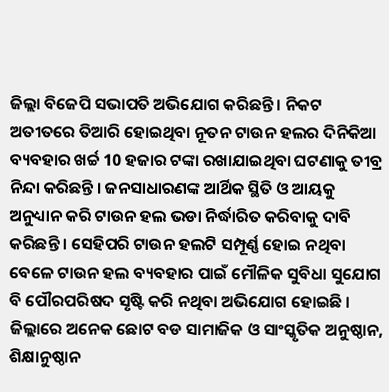ଜିଲ୍ଲା ବିଜେପି ସଭାପତି ଅଭିଯୋଗ କରିଛନ୍ତି । ନିକଟ ଅତୀତରେ ତିଆରି ହୋଇଥିବା ନୂତନ ଟାଉନ ହଲର ଦିନିକିଆ ବ୍ୟବହାର ଖର୍ଚ୍ଚ 10 ହଜାର ଟଙ୍କା ରଖାଯାଇଥିବା ଘଟଣାକୁ ତୀବ୍ର ନିନ୍ଦା କରିଛନ୍ତି । ଜନସାଧାରଣଙ୍କ ଆର୍ଥିକ ସ୍ଥିତି ଓ ଆୟକୁ ଅନୁଧ୍ୟାନ କରି ଟାଉନ ହଲ ଭଡା ନିର୍ଦ୍ଧାରିତ କରିବାକୁ ଦାବି କରିଛନ୍ତି । ସେହିପରି ଟାଉନ ହଲଟି ସମ୍ପୂର୍ଣ୍ଣ ହୋଇ ନଥିବା ବେଳେ ଟାଉନ ହଲ ବ୍ୟବହାର ପାଇଁ ମୌଳିକ ସୁବିଧା ସୁଯୋଗ ବି ପୌରପରିଷଦ ସୃଷ୍ଟି କରି ନଥିବା ଅଭିଯୋଗ ହୋଇଛି । ଜିଲ୍ଲାରେ ଅନେକ ଛୋଟ ବଡ ସାମାଜିକ ଓ ସାଂସ୍କୃତିକ ଅନୁଷ୍ଠାନ, ଶିକ୍ଷାନୁଷ୍ଠାନ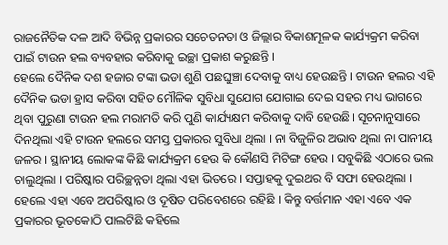ରାଜନୈତିକ ଦଳ ଆଦି ବିଭିନ୍ନ ପ୍ରକାରର ସଚେତନତା ଓ ଜିଲ୍ଲାର ବିକାଶମୂଳକ କାର୍ଯ୍ୟକ୍ରମ କରିବା ପାଇଁ ଟାଉନ ହଲ ବ୍ୟବହାର କରିବାକୁ ଇଚ୍ଛା ପ୍ରକାଶ କରୁଛନ୍ତି ।
ହେଲେ ଦୈନିକ ଦଶ ହଜାର ଟଙ୍କା ଭଡା ଶୁଣି ପଛଘୁଞ୍ଚା ଦେବାକୁ ବାଧ୍ୟ ହେଉଛନ୍ତି । ଟାଉନ ହଲର ଏହି ଦୈନିକ ଭଡା ହ୍ରାସ କରିବା ସହିତ ମୌଳିକ ସୁବିଧା ସୁଯୋଗ ଯୋଗାଇ ଦେଇ ସହର ମଧ୍ୟ ଭାଗରେ ଥିବା ପୁରୁଣା ଟାଉନ ହଲ ମରାମତି କରି ପୁଣି କାର୍ଯ୍ୟକ୍ଷମ କରିବାକୁ ଦାବି ହେଉଛି। ସୂଚନାନୁସାରେ ଦିନଥିଲା ଏହି ଟାଉନ ହଲରେ ସମସ୍ତ ପ୍ରକାରର ସୁବିଧା ଥିଲା । ନା ବିଜୁଳିର ଅଭାବ ଥିଲା ନା ପାନୀୟ ଜଳର । ସ୍ଥାନୀୟ ଲୋକଙ୍କ କିଛି କାର୍ଯ୍ୟକ୍ରମ ହେଉ କି କୌଣସି ମିଟିଙ୍ଗ ହେଉ । ସବୁକିଛି ଏଠାରେ ଭଲ ଚାଲୁଥିଲା । ପରିଷ୍କାର ପରିଚ୍ଛନ୍ନତା ଥିଲା ଏହା ଭିତରେ । ସପ୍ତାହକୁ ଦୁଇଥର ବି ସଫା ହେଉଥିଲା । ହେଲେ ଏହା ଏବେ ଅପରିଷ୍କାର ଓ ଦୂଷିତ ପରିବେଶରେ ରହିଛି । କିନ୍ତୁ ବର୍ତ୍ତମାନ ଏହା ଏବେ ଏକ ପ୍ରକାରର ଭୂତକୋଠି ପାଲଟିଛି କହିଲେ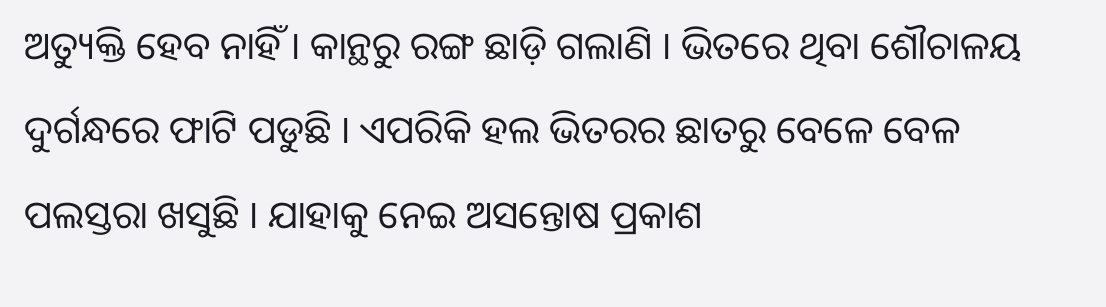ଅତ୍ୟୁକ୍ତି ହେବ ନାହିଁ । କାନ୍ଥରୁ ରଙ୍ଗ ଛାଡ଼ି ଗଲାଣି । ଭିତରେ ଥିବା ଶୌଚାଳୟ ଦୁର୍ଗନ୍ଧରେ ଫାଟି ପଡୁଛି । ଏପରିକି ହଲ ଭିତରର ଛାତରୁ ବେଳେ ବେଳ ପଲସ୍ତରା ଖସୁଛି । ଯାହାକୁ ନେଇ ଅସନ୍ତୋଷ ପ୍ରକାଶ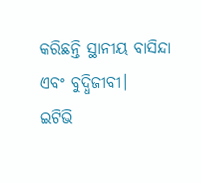କରିଛନ୍ତି ସ୍ଥାନୀୟ ବାସିନ୍ଦା ଏବଂ ବୁଦ୍ଧିଜୀବୀ।
ଇଟିଭି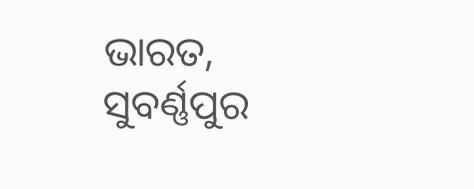ଭାରତ, ସୁବର୍ଣ୍ଣପୁର